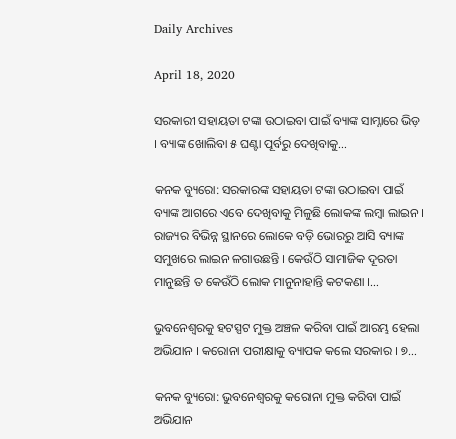Daily Archives

April 18, 2020

ସରକାରୀ ସହାୟତା ଟଙ୍କା ଉଠାଇବା ପାଇଁ ବ୍ୟାଙ୍କ ସାମ୍ନାରେ ଭିଡ଼ । ବ୍ୟାଙ୍କ ଖୋଲିବା ୫ ଘଣ୍ଟା ପୂର୍ବରୁ ଦେଖିବାକୁ…

କନକ ବ୍ୟୁରୋ: ସରକାରଙ୍କ ସହାୟତା ଟଙ୍କା ଉଠାଇବା ପାଇଁ ବ୍ୟାଙ୍କ ଆଗରେ ଏବେ ଦେଖିବାକୁ ମିଳୁଛି ଲୋକଙ୍କ ଲମ୍ବା ଲାଇନ । ରାଜ୍ୟର ବିଭିନ୍ନ ସ୍ଥାନରେ ଲୋକେ ବଡ଼ି ଭୋରରୁ ଆସି ବ୍ୟାଙ୍କ ସମୁଖରେ ଲାଇନ ଳଗାଉଛନ୍ତି । କେଉଁଠି ସାମାଜିକ ଦୂରତା ମାନୁଛନ୍ତି ତ କେଉଁଠି ଲୋକ ମାନୁନାହାନ୍ତି କଟକଣା ।…

ଭୁବନେଶ୍ୱରକୁ ହଟସ୍ପଟ ମୁକ୍ତ ଅଞ୍ଚଳ କରିବା ପାଇଁ ଆରମ୍ଭ ହେଲା ଅଭିଯାନ । କରୋନା ପରୀକ୍ଷାକୁ ବ୍ୟାପକ କଲେ ସରକାର । ୭…

କନକ ବ୍ୟୁରୋ: ଭୁବନେଶ୍ୱରକୁ କରୋନା ମୁକ୍ତ କରିବା ପାଇଁ ଅଭିଯାନ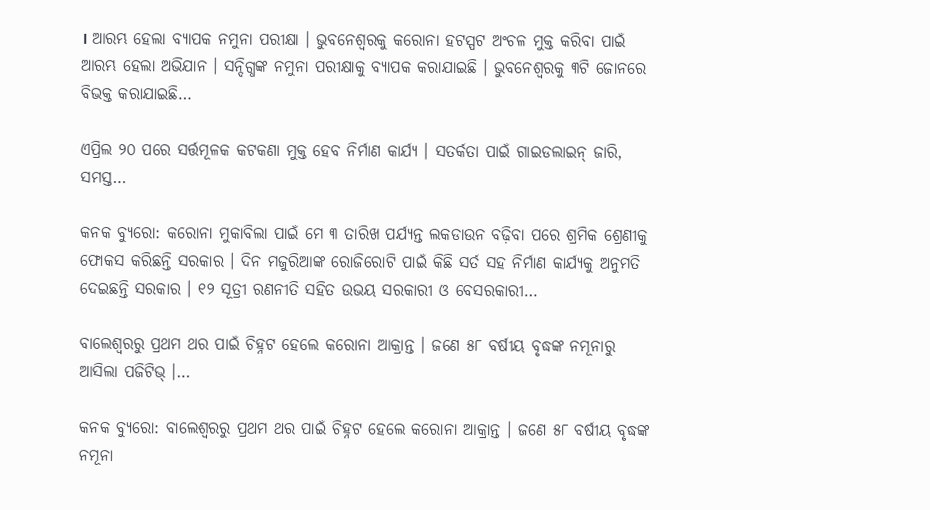। ଆରମ୍ଭ ହେଲା ବ୍ୟାପକ ନମୁନା ପରୀକ୍ଷା । ଭୁବନେଶ୍ୱରକୁ କରୋନା ହଟସ୍ପଟ ଅଂଚଳ ମୁକ୍ତ କରିବା ପାଇଁ ଆରମ୍ଭ ହେଲା ଅଭିଯାନ । ସନ୍ଦିଗ୍ଧଙ୍କ ନମୁନା ପରୀକ୍ଷାକୁ ବ୍ୟାପକ କରାଯାଇଛି । ଭୁବନେଶ୍ୱରକୁ ୩ଟି ଜୋନରେ ବିଭକ୍ତ କରାଯାଇଛି…

ଏପ୍ରିଲ ୨୦ ପରେ ସର୍ତ୍ତମୂଳକ କଟକଣା ମୁକ୍ତ ହେବ ନିର୍ମାଣ କାର୍ଯ୍ୟ । ସତର୍କତା ପାଇଁ ଗାଇଡଲାଇନ୍ ଜାରି, ସମସ୍ତ…

କନକ ବ୍ୟୁରୋ: କରୋନା ମୁକାବିଲା ପାଇଁ ମେ ୩ ତାରିଖ ପର୍ଯ୍ୟନ୍ତ ଲକଡାଉନ ବଢ଼ିବା ପରେ ଶ୍ରମିକ ଶ୍ରେଣୀକୁ ଫୋକସ କରିଛନ୍ତି ସରକାର । ଦିନ ମଜୁରିଆଙ୍କ ରୋଜିରୋଟି ପାଇଁ କିଛି ସର୍ତ ସହ ନିର୍ମାଣ କାର୍ଯ୍ୟକୁ ଅନୁମତି ଦେଇଛନ୍ତି ସରକାର । ୧୨ ସୂତ୍ରୀ ରଣନୀତି ସହିତ ଉଭୟ ସରକାରୀ ଓ ବେସରକାରୀ…

ବାଲେଶ୍ୱରରୁ ପ୍ରଥମ ଥର ପାଇଁ ଚିହ୍ନଟ ହେଲେ କରୋନା ଆକ୍ରାନ୍ତ । ଜଣେ ୫୮ ବର୍ଷୀୟ ବୃଦ୍ଧଙ୍କ ନମୂନାରୁ ଆସିଲା ପଜିଟିଭ୍ ।…

କନକ ବ୍ୟୁରୋ: ବାଲେଶ୍ୱରରୁ ପ୍ରଥମ ଥର ପାଇଁ ଚିହ୍ନଟ ହେଲେ କରୋନା ଆକ୍ରାନ୍ତ । ଜଣେ ୫୮ ବର୍ଷୀୟ ବୃଦ୍ଧଙ୍କ ନମୂନା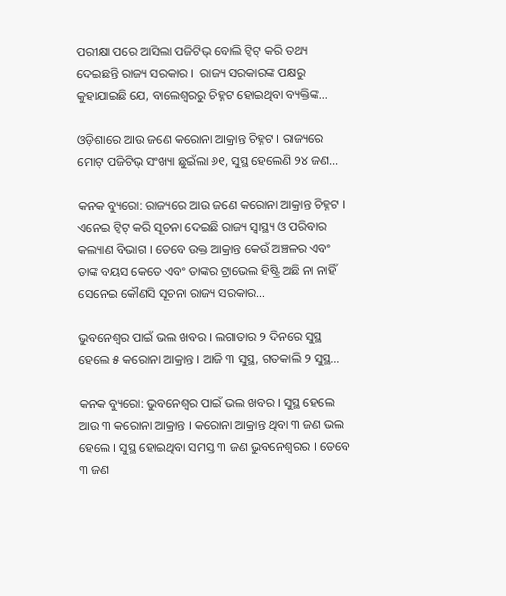ପରୀକ୍ଷା ପରେ ଆସିଲା ପଜିଟିଭ୍ ବୋଲି ଟ୍ୱିଟ୍ କରି ତଥ୍ୟ ଦେଇଛନ୍ତି ରାଜ୍ୟ ସରକାର ।  ରାଜ୍ୟ ସରକାରଙ୍କ ପକ୍ଷରୁ କୁହାଯାଇଛି ଯେ, ବାଲେଶ୍ୱରରୁ ଚିହ୍ନଟ ହୋଇଥିବା ବ୍ୟକ୍ତିଙ୍କ…

ଓଡ଼ିଶାରେ ଆଉ ଜଣେ କରୋନା ଆକ୍ରାନ୍ତ ଚିହ୍ନଟ । ରାଜ୍ୟରେ ମୋଟ୍ ପଜିଟିଭ୍ ସଂଖ୍ୟା ଛୁଇଁଲା ୬୧, ସୁସ୍ଥ ହେଲେଣି ୨୪ ଜଣ…

କନକ ବ୍ୟୁରୋ: ରାଜ୍ୟରେ ଆଉ ଜଣେ କରୋନା ଆକ୍ରାନ୍ତ ଚିହ୍ନଟ । ଏନେଇ ଟ୍ୱିଟ୍ କରି ସୂଚନା ଦେଇଛି ରାଜ୍ୟ ସ୍ୱାସ୍ଥ୍ୟ ଓ ପରିବାର କଲ୍ୟାଣ ବିଭାଗ । ତେବେ ଉକ୍ତ ଆକ୍ରାନ୍ତ କେଉଁ ଅଞ୍ଚଳର ଏବଂ ତାଙ୍କ ବୟସ କେତେ ଏବଂ ତାଙ୍କର ଟ୍ରାଭେଲ ହିଷ୍ଟ୍ରି ଅଛି ନା ନାହିଁ ସେନେଇ କୌଣସି ସୂଚନା ରାଜ୍ୟ ସରକାର…

ଭୁବନେଶ୍ୱର ପାଇଁ ଭଲ ଖବର । ଲଗାତାର ୨ ଦିନରେ ସୁସ୍ଥ ହେଲେ ୫ କରୋନା ଆକ୍ରାନ୍ତ । ଆଜି ୩ ସୁସ୍ଥ, ଗତକାଲି ୨ ସୁସ୍ଥ…

କନକ ବ୍ୟୁରୋ: ଭୁବନେଶ୍ୱର ପାଇଁ ଭଲ ଖବର । ସୁସ୍ଥ ହେଲେ ଆଉ ୩ କରୋନା ଆକ୍ରାନ୍ତ । କରୋନା ଆକ୍ରାନ୍ତ ଥିବା ୩ ଜଣ ଭଲ ହେଲେ । ସୁସ୍ଥ ହୋଇଥିବା ସମସ୍ତ ୩ ଜଣ ଭୁବନେଶ୍ୱରର । ତେବେ ୩ ଜଣ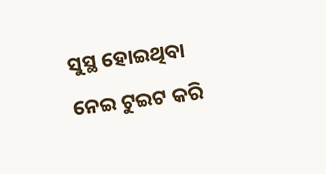ସୁସ୍ଥ ହୋଇଥିବା ନେଇ ଟୁଇଟ କରି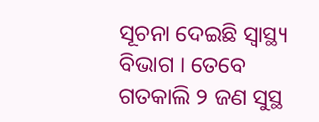ସୂଚନା ଦେଇଛି ସ୍ୱାସ୍ଥ୍ୟ ବିଭାଗ । ତେବେ ଗତକାଲି ୨ ଜଣ ସୁସ୍ଥ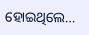ହୋଇଥିଲେ…